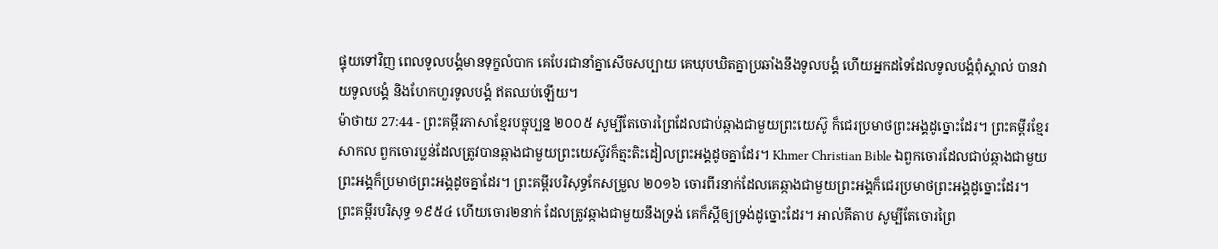ផ្ទុយទៅវិញ ពេលទូលបង្គំមានទុក្ខលំបាក គេបែរជានាំគ្នាសើចសប្បាយ គេឃុបឃិតគ្នាប្រឆាំងនឹងទូលបង្គំ ហើយអ្នកដទៃដែលទូលបង្គំពុំស្គាល់ បានវាយទូលបង្គំ និងហែកហួរទូលបង្គំ ឥតឈប់ឡើយ។
ម៉ាថាយ 27:44 - ព្រះគម្ពីរភាសាខ្មែរបច្ចុប្បន្ន ២០០៥ សូម្បីតែចោរព្រៃដែលជាប់ឆ្កាងជាមួយព្រះយេស៊ូ ក៏ជេរប្រមាថព្រះអង្គដូច្នោះដែរ។ ព្រះគម្ពីរខ្មែរសាកល ពួកចោរប្លន់ដែលត្រូវបានឆ្កាងជាមួយព្រះយេស៊ូវក៏ត្មះតិះដៀលព្រះអង្គដូចគ្នាដែរ។ Khmer Christian Bible ឯពួកចោរដែលជាប់ឆ្កាងជាមួយព្រះអង្គក៏ប្រមាថព្រះអង្គដូចគ្នាដែរ។ ព្រះគម្ពីរបរិសុទ្ធកែសម្រួល ២០១៦ ចោរពីរនាក់ដែលគេឆ្កាងជាមួយព្រះអង្គក៏ជេរប្រមាថព្រះអង្គដូច្នោះដែរ។ ព្រះគម្ពីរបរិសុទ្ធ ១៩៥៤ ហើយចោរ២នាក់ ដែលត្រូវឆ្កាងជាមួយនឹងទ្រង់ គេក៏ស្តីឲ្យទ្រង់ដូច្នោះដែរ។ អាល់គីតាប សូម្បីតែចោរព្រៃ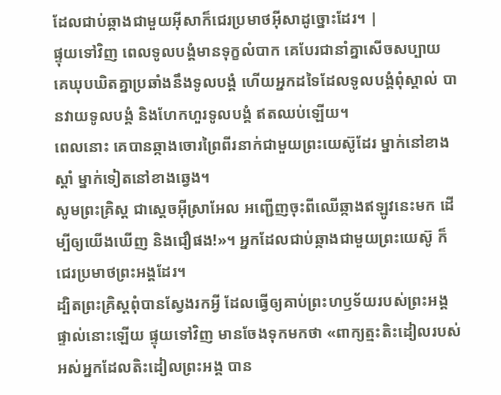ដែលជាប់ឆ្កាងជាមួយអ៊ីសាក៏ជេរប្រមាថអ៊ីសាដូច្នោះដែរ។ |
ផ្ទុយទៅវិញ ពេលទូលបង្គំមានទុក្ខលំបាក គេបែរជានាំគ្នាសើចសប្បាយ គេឃុបឃិតគ្នាប្រឆាំងនឹងទូលបង្គំ ហើយអ្នកដទៃដែលទូលបង្គំពុំស្គាល់ បានវាយទូលបង្គំ និងហែកហួរទូលបង្គំ ឥតឈប់ឡើយ។
ពេលនោះ គេបានឆ្កាងចោរព្រៃពីរនាក់ជាមួយព្រះយេស៊ូដែរ ម្នាក់នៅខាងស្ដាំ ម្នាក់ទៀតនៅខាងឆ្វេង។
សូមព្រះគ្រិស្ត ជាស្ដេចអ៊ីស្រាអែល អញ្ជើញចុះពីឈើឆ្កាងឥឡូវនេះមក ដើម្បីឲ្យយើងឃើញ និងជឿផង!»។ អ្នកដែលជាប់ឆ្កាងជាមួយព្រះយេស៊ូ ក៏ជេរប្រមាថព្រះអង្គដែរ។
ដ្បិតព្រះគ្រិស្តពុំបានស្វែងរកអ្វី ដែលធ្វើឲ្យគាប់ព្រះហឫទ័យរបស់ព្រះអង្គផ្ទាល់នោះឡើយ ផ្ទុយទៅវិញ មានចែងទុកមកថា «ពាក្យត្មះតិះដៀលរបស់អស់អ្នកដែលតិះដៀលព្រះអង្គ បាន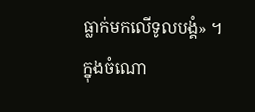ធ្លាក់មកលើទូលបង្គំ» ។
ក្នុងចំណោ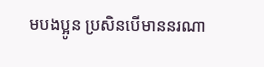មបងប្អូន ប្រសិនបើមាននរណា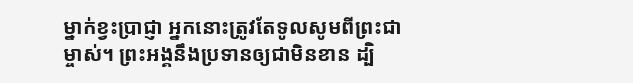ម្នាក់ខ្វះប្រាជ្ញា អ្នកនោះត្រូវតែទូលសូមពីព្រះជាម្ចាស់។ ព្រះអង្គនឹងប្រទានឲ្យជាមិនខាន ដ្បិ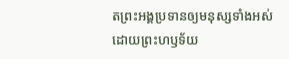តព្រះអង្គប្រទានឲ្យមនុស្សទាំងអស់ដោយព្រះហឫទ័យ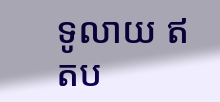ទូលាយ ឥតប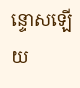ន្ទោសឡើយ